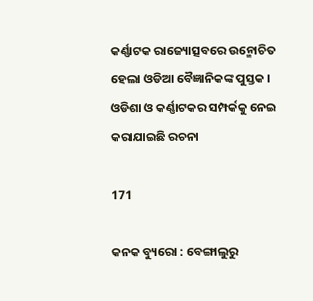କର୍ଣ୍ଣାଟକ ରାଜ୍ୟୋତ୍ସବରେ ଉନ୍ମୋଚିତ ହେଲା ଓଡିଆ ବୈଜ୍ଞାନିକଙ୍କ ପୁସ୍ତକ । ଓଡିଶା ଓ କର୍ଣ୍ଣାଟକର ସମ୍ପର୍କକୁ ନେଇ କରାଯାଇଛି ରଚନା

171

କନକ ବ୍ୟୁରୋ : ବେଙ୍ଗାଲୁରୁ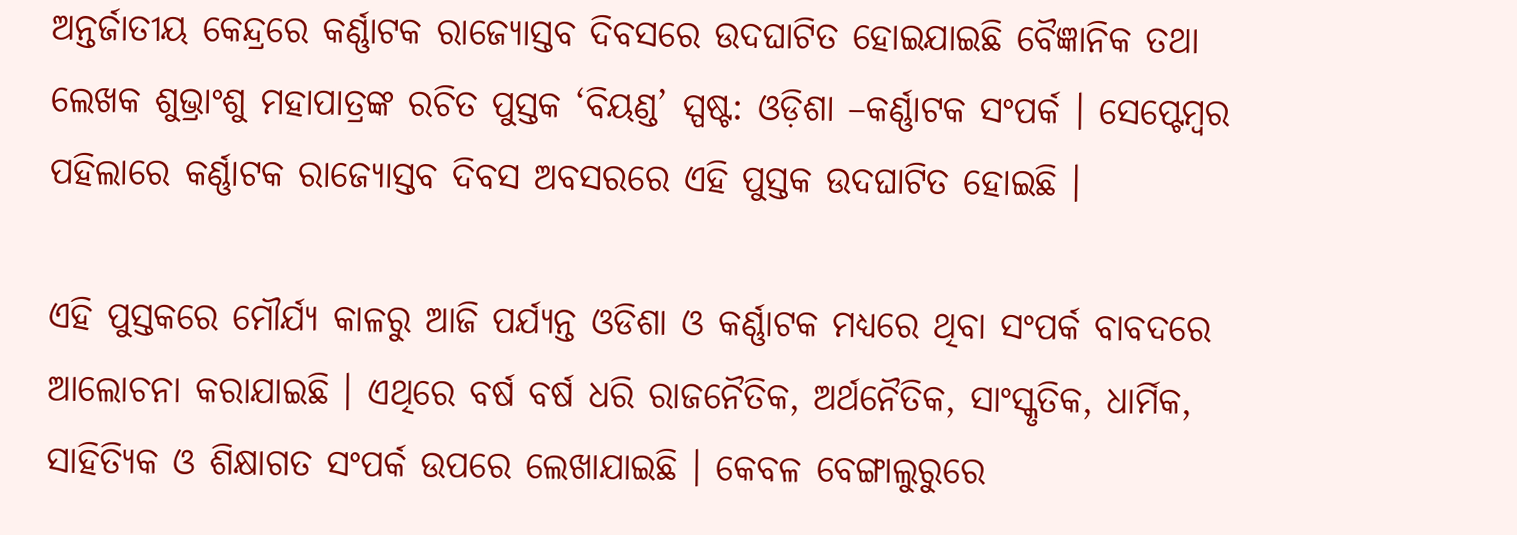ଅନ୍ତର୍ଜାତୀୟ କେନ୍ଦ୍ରରେ କର୍ଣ୍ଣାଟକ ରାଜ୍ୟୋସ୍ତବ ଦିବସରେ ଉଦଘାଟିତ ହୋଇଯାଇଛି ବୈଜ୍ଞାନିକ ତଥା ଲେଖକ ଶୁଭ୍ରାଂଶୁ ମହାପାତ୍ରଙ୍କ ରଚିତ ପୁସ୍ତକ ‘ବିୟଣ୍ଡ’ ସ୍ପଷ୍ଟ: ଓଡ଼ିଶା –କର୍ଣ୍ଣାଟକ ସଂପର୍କ । ସେପ୍ଟେମ୍ବର ପହିଲାରେ କର୍ଣ୍ଣାଟକ ରାଜ୍ୟୋସ୍ତବ ଦିବସ ଅବସରରେ ଏହି ପୁସ୍ତକ ଉଦଘାଟିତ ହୋଇଛି ।

ଏହି ପୁସ୍ତକରେ ମୌର୍ଯ୍ୟ କାଳରୁ ଆଜି ପର୍ଯ୍ୟନ୍ତ ଓଡିଶା ଓ କର୍ଣ୍ଣାଟକ ମଧ୍ୟରେ ଥିବା ସଂପର୍କ ବାବଦରେ ଆଲୋଚନା କରାଯାଇଛି । ଏଥିରେ ବର୍ଷ ବର୍ଷ ଧରି ରାଜନୈତିକ, ଅର୍ଥନୈତିକ, ସାଂସ୍କୃତିକ, ଧାର୍ମିକ, ସାହିତ୍ୟିକ ଓ ଶିକ୍ଷାଗତ ସଂପର୍କ ଉପରେ ଲେଖାଯାଇଛି । କେବଳ ବେଙ୍ଗାଲୁରୁରେ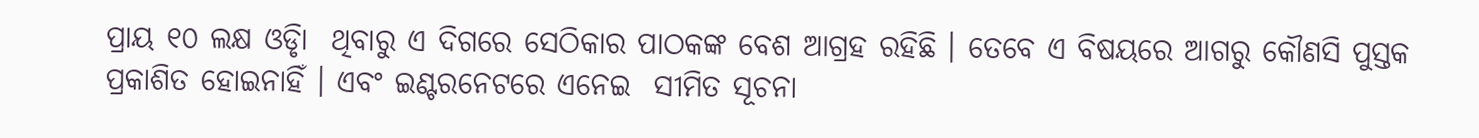ପ୍ରାୟ ୧୦ ଲକ୍ଷ ଓଡିୃା  ଥିବାରୁ ଏ ଦିଗରେ ସେଠିକାର ପାଠକଙ୍କ ବେଶ ଆଗ୍ରହ ରହିଛି । ତେବେ ଏ ବିଷୟରେ ଆଗରୁ କୌଣସି ପୁସ୍ତକ ପ୍ରକାଶିତ ହୋଇନାହିଁ । ଏବଂ ଇଣ୍ଟରନେଟରେ ଏନେଇ  ସୀମିତ ସୂଚନା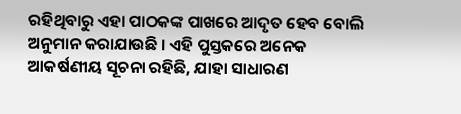ରହିଥିବାରୁ ଏହା ପାଠକଙ୍କ ପାଖରେ ଆଦୃତ ହେବ ବୋଲି ଅନୁମାନ କରାଯାଉଛି । ଏହି ପୁସ୍ତକରେ ଅନେକ ଆକର୍ଷଣୀୟ ସୂଚନା ରହିଛି, ଯାହା ସାଧାରଣ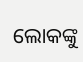ଲୋକଙ୍କୁ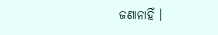ଜଣାନାହିଁ ।